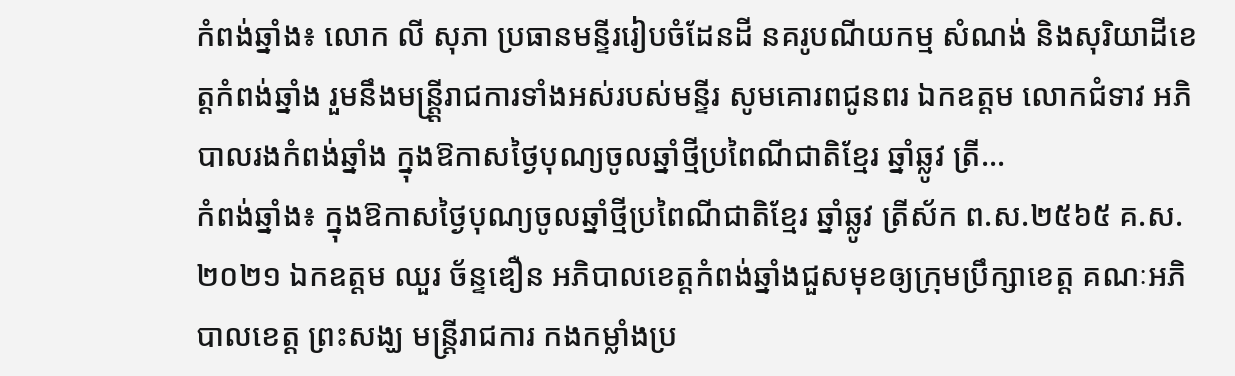កំពង់ឆ្នាំង៖ លោក លី សុភា ប្រធានមន្ទីររៀបចំដែនដី នគរូបណីយកម្ម សំណង់ និងសុរិយាដីខេត្តកំពង់ឆ្នាំង រួមនឹងមន្ត្តី្ររាជការទាំងអស់របស់មន្ទីរ សូមគោរពជូនពរ ឯកឧត្តម លោកជំទាវ អភិបាលរងកំពង់ឆ្នាំង ក្នុងឱកាសថ្ងៃបុណ្យចូលឆ្នាំថ្មីប្រពៃណីជាតិខ្មែរ ឆ្នាំឆ្លូវ ត្រី...
កំពង់ឆ្នាំង៖ ក្នុងឱកាសថ្ងៃបុណ្យចូលឆ្នាំថ្មីប្រពៃណីជាតិខ្មែរ ឆ្នាំឆ្លូវ ត្រីស័ក ព.ស.២៥៦៥ គ.ស.២០២១ ឯកឧត្តម ឈួរ ច័ន្ទឌឿន អភិបាលខេត្តកំពង់ឆ្នាំងជួសមុខឲ្យក្រុមប្រឹក្សាខេត្ត គណៈអភិបាលខេត្ត ព្រះសង្ឃ មន្ត្រីរាជការ កងកម្លាំងប្រ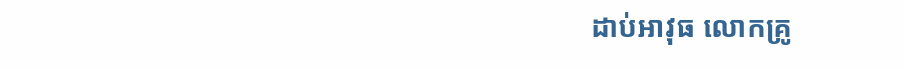ដាប់អាវុធ លោកគ្រូ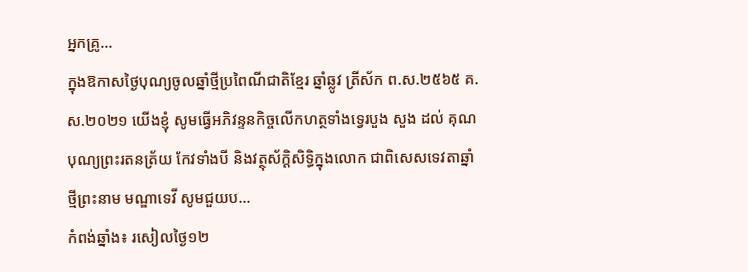អ្នកគ្រូ...
ក្នុងឱកាសថ្ងៃបុណ្យចូលឆ្នាំថ្មីប្រពៃណីជាតិខ្មែរ ឆ្នាំឆ្លូវ ត្រីស័ក ព.ស.២៥៦៥ គ.ស.២០២១ យើងខ្ញុំ សូមធ្វើអភិវន្ទនកិច្ចលើកហត្ថទាំងទ្វេរបួង សួង ដល់ គុណបុណ្យព្រះរតនត្រ័យ កែវទាំងបី និងវត្ថុស័ក្តិសិទ្ធិក្នុងលោក ជាពិសេសទេវតាឆ្នាំថ្មីព្រះនាម មណ្ឌាទេវី សូមជួយប...
កំពង់ឆ្នាំង៖ រសៀលថ្ងៃ១២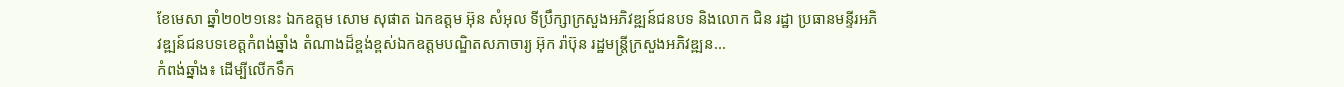ខែមេសា ឆ្នាំ២០២១នេះ ឯកឧត្ដម សោម សុផាត ឯកឧត្ដម អ៊ុន សំអុល ទីប្រឹក្សាក្រសួងអភិវឌ្ឍន៍ជនបទ និងលោក ជិន រដ្ឋា ប្រធានមន្ទីរអភិវឌ្ឍន៍ជនបទខេត្តកំពង់ឆ្នាំង តំណាងដ៏ខ្ពង់ខ្ពស់ឯកឧត្ដមបណ្ឌិតសភាចារ្យ អ៊ុក រ៉ាប៊ុន រដ្ឋមន្ត្រីក្រសួងអភិវឌ្ឍន...
កំពង់ឆ្នាំង៖ ដើម្បីលើកទឹក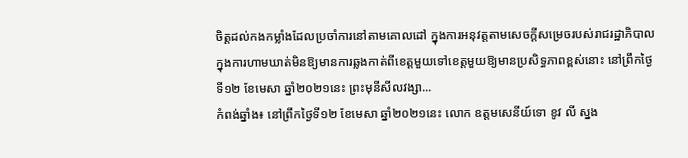ចិត្តដល់កងកម្លាំងដែលប្រចាំការនៅតាមគោលដៅ ក្នុងការអនុវត្តតាមសេចក្តីសម្រេចរបស់រាជរដ្ឋាភិបាល ក្នុងការហាមឃាត់មិនឱ្យមានការឆ្លងកាត់ពីខេត្តមួយទៅខេត្តមួយឱ្យមានប្រសិទ្ធភាពខ្ពស់នោះ នៅព្រឹកថ្ងៃទី១២ ខែមេសា ឆ្នាំ២០២១នេះ ព្រះមុនីសីលវង្សា...
កំពង់ឆ្នាំង៖ នៅព្រឹកថ្ងៃទី១២ ខែមេសា ឆ្នាំ២០២១នេះ លោក ឧត្តមសេនីយ៍ទោ ខូវ លី ស្នង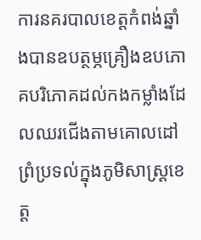ការនគរបាលខេត្តកំពង់ឆ្នាំងបានឧបត្ថម្ភគ្រឿងឧបភោគបរិភោគដល់កងកម្លាំងដែលឈរជើងតាមគោលដៅព្រំប្រទល់ក្នុងភូមិសាស្ត្រខេត្ត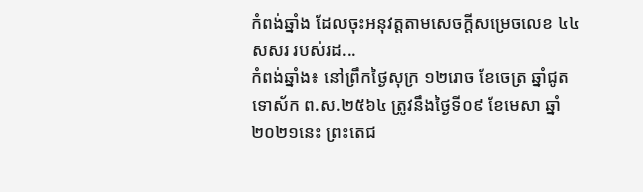កំពង់ឆ្នាំង ដែលចុះអនុវត្តតាមសេចក្តីសម្រេចលេខ ៤៤ សសរ របស់រដ...
កំពង់ឆ្នាំង៖ នៅព្រឹកថ្ងៃសុក្រ ១២រោច ខែចេត្រ ឆ្នាំជូត ទោស័ក ព.ស.២៥៦៤ ត្រូវនឹងថ្ងៃទី០៩ ខែមេសា ឆ្នាំ២០២១នេះ ព្រះតេជ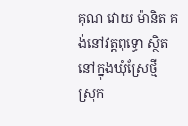គុណ វោយ ម៉ានិត គង់នៅវត្តពុទ្ធោ ស្ថិតនៅក្នុងឃុំស្រែថ្មី ស្រុក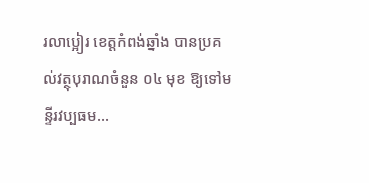រលាប្អៀរ ខេត្តកំពង់ឆ្នាំង បានប្រគល់វត្ថុបុរាណចំនួន ០៤ មុខ ឱ្យទៅមន្ទីរវប្បធម...